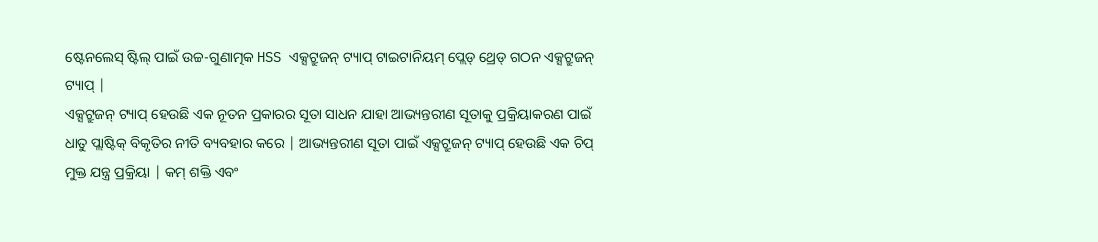ଷ୍ଟେନଲେସ୍ ଷ୍ଟିଲ୍ ପାଇଁ ଉଚ୍ଚ-ଗୁଣାତ୍ମକ HSS ଏକ୍ସଟ୍ରୁଜନ୍ ଟ୍ୟାପ୍ ଟାଇଟାନିୟମ୍ ପ୍ଲେଡ୍ ଥ୍ରେଡ୍ ଗଠନ ଏକ୍ସଟ୍ରୁଜନ୍ ଟ୍ୟାପ୍ |
ଏକ୍ସଟ୍ରୁଜନ୍ ଟ୍ୟାପ୍ ହେଉଛି ଏକ ନୂତନ ପ୍ରକାରର ସୂତା ସାଧନ ଯାହା ଆଭ୍ୟନ୍ତରୀଣ ସୂତାକୁ ପ୍ରକ୍ରିୟାକରଣ ପାଇଁ ଧାତୁ ପ୍ଲାଷ୍ଟିକ୍ ବିକୃତିର ନୀତି ବ୍ୟବହାର କରେ | ଆଭ୍ୟନ୍ତରୀଣ ସୂତା ପାଇଁ ଏକ୍ସଟ୍ରୁଜନ୍ ଟ୍ୟାପ୍ ହେଉଛି ଏକ ଚିପ୍ ମୁକ୍ତ ଯନ୍ତ୍ର ପ୍ରକ୍ରିୟା | କମ୍ ଶକ୍ତି ଏବଂ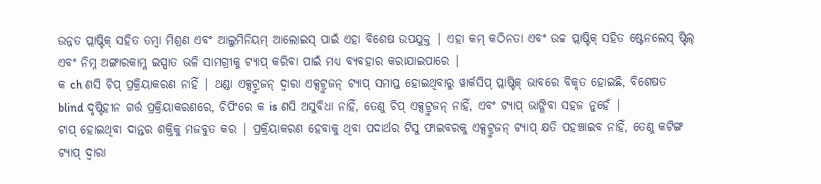ଉନ୍ନତ ପ୍ଲାଷ୍ଟିକ୍ ସହିତ ତମ୍ବା ମିଶ୍ରଣ ଏବଂ ଆଲୁମିନିୟମ୍ ଆଲୋଇସ୍ ପାଇଁ ଏହା ବିଶେଷ ଉପଯୁକ୍ତ | ଏହା କମ୍ କଠିନତା ଏବଂ ଉଚ୍ଚ ପ୍ଲାଷ୍ଟିକ୍ ସହିତ ଷ୍ଟେନଲେସ୍ ଷ୍ଟିଲ୍ ଏବଂ ନିମ୍ନ ଅଙ୍ଗାରକାମ୍ଳ ଇସ୍ପାତ ଭଳି ସାମଗ୍ରୀକୁ ଟ୍ୟାପ୍ କରିବା ପାଇଁ ମଧ୍ୟ ବ୍ୟବହାର କରାଯାଇପାରେ |
କ ch ଣସି ଚିପ୍ ପ୍ରକ୍ରିୟାକରଣ ନାହିଁ | ଥଣ୍ଡା ଏକ୍ସଟ୍ରୁଜନ୍ ଦ୍ୱାରା ଏକ୍ସଟ୍ରୁଜନ୍ ଟ୍ୟାପ୍ ସମାପ୍ତ ହୋଇଥିବାରୁ ୱାର୍କସିପ୍ ପ୍ଲାଷ୍ଟିକ୍ ଭାବରେ ବିକୃତ ହୋଇଛି, ବିଶେଷତ blind ଦୃଷ୍ଟିହୀନ ଗର୍ତ୍ତ ପ୍ରକ୍ରିୟାକରଣରେ, ଚିପିଂରେ କ is ଣସି ଅସୁବିଧା ନାହିଁ, ତେଣୁ ଚିପ୍ ଏକ୍ସଟ୍ରୁଜନ୍ ନାହିଁ, ଏବଂ ଟ୍ୟାପ୍ ଭାଙ୍ଗିବା ସହଜ ନୁହେଁ |
ଟାପ୍ ହୋଇଥିବା ଦାନ୍ତର ଶକ୍ତିକୁ ମଜବୁତ କର | ପ୍ରକ୍ରିୟାକରଣ ହେବାକୁ ଥିବା ପଦାର୍ଥର ଟିସୁ ଫାଇବରକୁ ଏକ୍ସଟ୍ରୁଜନ୍ ଟ୍ୟାପ୍ କ୍ଷତି ପହଞ୍ଚାଇବ ନାହିଁ, ତେଣୁ କଟିଙ୍ଗ ଟ୍ୟାପ୍ ଦ୍ୱାରା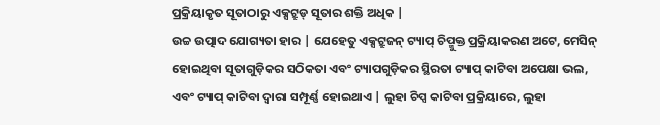ପ୍ରକ୍ରିୟାକୃତ ସୂତାଠାରୁ ଏକ୍ସଟ୍ରୁଡ୍ ସୂତାର ଶକ୍ତି ଅଧିକ |
ଉଚ୍ଚ ଉତ୍ପାଦ ଯୋଗ୍ୟତା ହାର | ଯେହେତୁ ଏକ୍ସଟ୍ରୁଜନ୍ ଟ୍ୟାପ୍ ଚିପ୍ମୁକ୍ତ ପ୍ରକ୍ରିୟାକରଣ ଅଟେ, ମେସିନ୍ ହୋଇଥିବା ସୂତାଗୁଡ଼ିକର ସଠିକତା ଏବଂ ଟ୍ୟାପଗୁଡ଼ିକର ସ୍ଥିରତା ଟ୍ୟାପ୍ କାଟିବା ଅପେକ୍ଷା ଭଲ, ଏବଂ ଟ୍ୟାପ୍ କାଟିବା ଦ୍ୱାରା ସମ୍ପୂର୍ଣ୍ଣ ହୋଇଥାଏ | ଲୁହା ଚିପ୍ସ କାଟିବା ପ୍ରକ୍ରିୟାରେ, ଲୁହା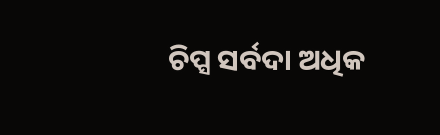ଚିପ୍ସ ସର୍ବଦା ଅଧିକ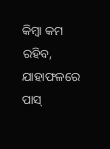କିମ୍ବା କମ ରହିବ, ଯାହାଫଳରେ ପାସ୍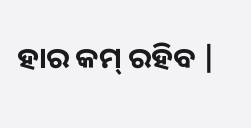ହାର କମ୍ ରହିବ |